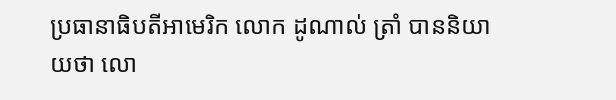ប្រធានាធិបតីអាមេរិក លោក ដូណាល់ ត្រាំ បាននិយាយថា លោ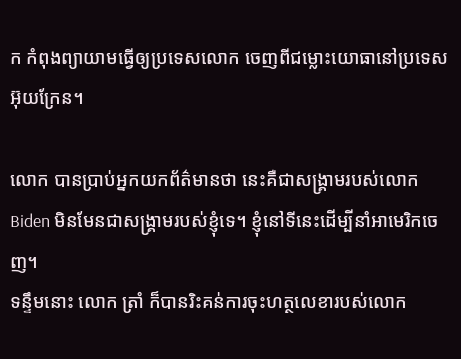ក កំពុងព្យាយាមធ្វើឲ្យប្រទេសលោក ចេញពីជម្លោះយោធានៅប្រទេសអ៊ុយក្រែន។

លោក បានប្រាប់អ្នកយកព័ត៌មានថា នេះគឺជាសង្រ្គាមរបស់លោក Biden មិនមែនជាសង្រ្គាមរបស់ខ្ញុំទេ។ ខ្ញុំនៅទីនេះដើម្បីនាំអាមេរិកចេញ។
ទន្ទឹមនោះ លោក ត្រាំ ក៏បានរិះគន់ការចុះហត្ថលេខារបស់លោក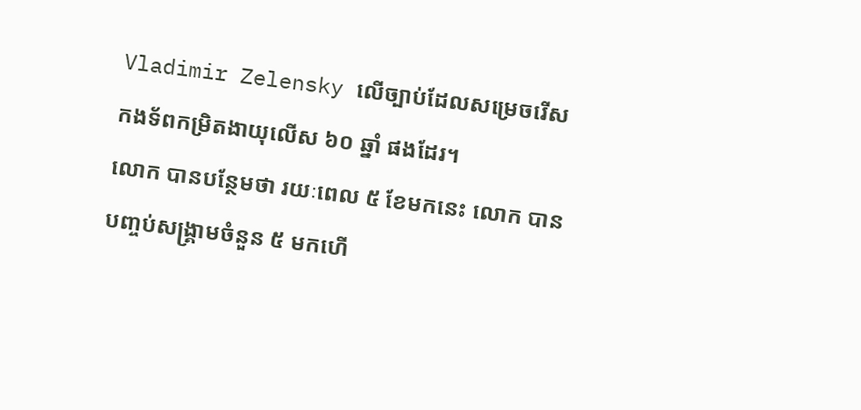Vladimir Zelensky លើច្បាប់ដែលសម្រេចរើសកងទ័ពកម្រិតងាយុលើស ៦០ ឆ្នាំ ផងដែរ។
លោក បានបន្ថែមថា រយៈពេល ៥ ខែមកនេះ លោក បានបញ្ចប់សង្គ្រាមចំនួន ៥ មកហើ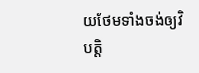យថែមទាំងចង់ឲ្យវិបត្តិ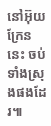នៅអ៊ុយក្រែននេះ ចប់ទាំងស្រុងផងដែរ៕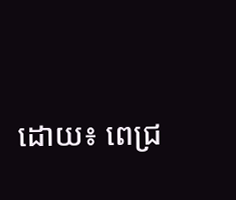ដោយ៖ ពេជ្រ